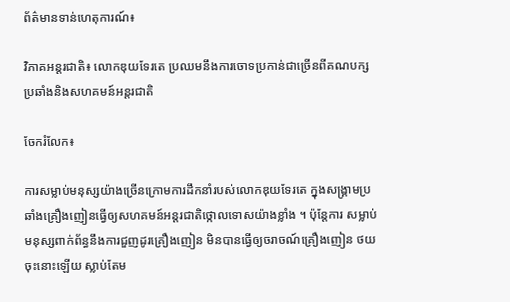ព័ត៌មានទាន់ហេតុការណ៍៖

វិភាគអន្តរជាតិ៖ លោកឌុយទែរតេ ប្រឈមនឹងការចោទប្រកាន់ជាច្រើនពីគណបក្សប្រឆាំងនិងសហគមន៍អន្តរជាតិ

ចែករំលែក៖

ការសម្លាប់មនុស្សយ៉ាងច្រើនក្រោមការដឹកនាំរបស់លោកឌុយទែរតេ ក្នុងសង្គ្រាមប្រឆាំងគ្រឿងញៀនធ្វើឲ្យសហគមន៍អន្តរជាតិថ្កោលទោសយ៉ាងខ្លាំង ។ ប៉ុន្តែការ សម្លាប់ មនុស្សពាក់ព័ន្ធនឹងការជួញដូរគ្រឿងញៀន មិនបានធ្វើឲ្យចរាចណ៍គ្រឿងញៀន ថយចុះនោះឡើយ ស្លាប់តែម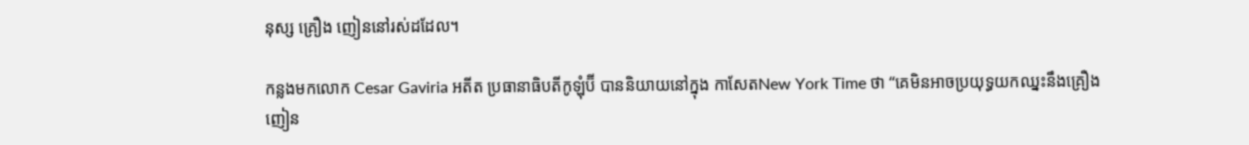នុស្ស គ្រឿង ញៀននៅរស់ដដែល។

កន្លងមកលោក Cesar Gaviria អតីត ប្រធានាធិបតីកូឡុំប៊ី បាននិយាយនៅក្នុង កាសែតNew York Time ថា “គេមិនអាចប្រយុទ្ធយកឈ្នះនឹងគ្រឿងញៀន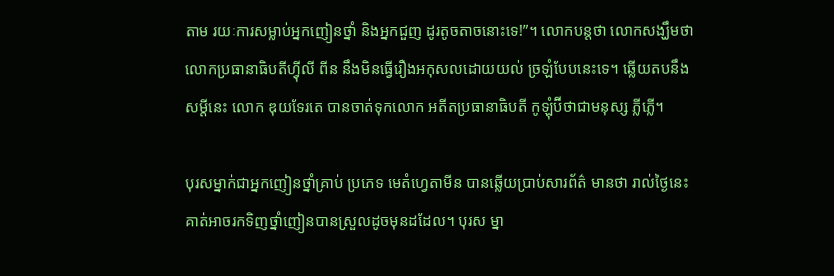តាម រយៈការសម្លាប់អ្នកញៀនថ្នាំ និងអ្នកជួញ ដូរតូចតាចនោះទេ!”។ លោកបន្តថា លោកសង្ឃឹមថា លោកប្រធានាធិបតីហ្វុីលី ពីន នឹងមិនធ្វើរឿងអកុសលដោយយល់ ច្រឡំបែបនេះទេ។ ឆ្លើយតបនឹងសម្តីនេះ លោក ឌុយទែរតេ បានចាត់ទុកលោក អតីតប្រធានាធិបតី កូឡុំប៊ីថាជាមនុស្ស ភ្លីភ្លើ។

បុរសម្នាក់ជាអ្នកញៀនថ្នាំគ្រាប់ ប្រភេទ មេតំហ្វេតាមីន បានឆ្លើយប្រាប់សារព័ត៌ មានថា រាល់ថ្ងៃនេះ គាត់អាចរកទិញថ្នាំញៀនបានស្រួលដូចមុនដដែល។ បុរស ម្នា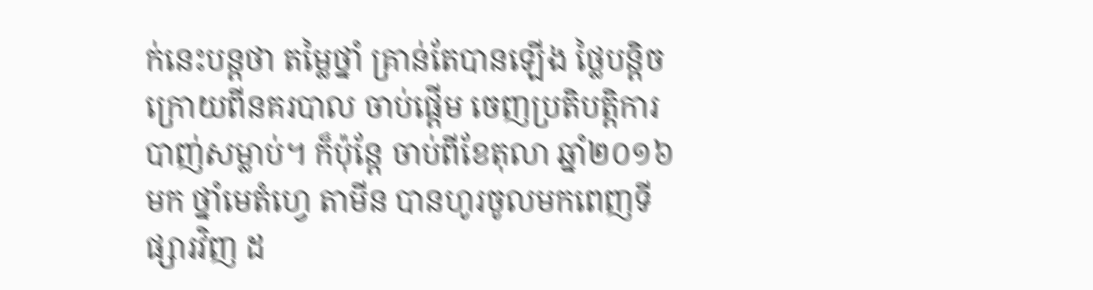ក់នេះបន្តថា តម្លៃថ្នាំ គ្រាន់តែបានឡើង ថ្លៃបន្តិច ក្រោយពីនគរបាល ចាប់ផ្តើម ចេញប្រតិបត្តិការបាញ់សម្លាប់។ ក៏ប៉ុន្តែ ចាប់ពីខែតុលា ឆ្នាំ២០១៦មក ថ្នាំមេតំហ្វេ តាមីន បានហូរចូលមកពេញទីផ្សារវិញ ដ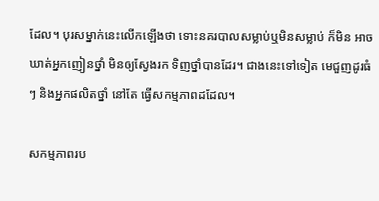ដែល។ បុរសម្នាក់នេះលើកឡើងថា ទោះនគរបាលសម្លាប់ឬមិនសម្លាប់ ក៏មិន អាចឃាត់អ្នកញៀនថ្នាំ មិនឲ្យស្វែងរក ទិញថ្នាំបានដែរ។ ជាងនេះទៅទៀត មេជួញដូរធំៗ និងអ្នកផលិតថ្នាំ នៅតែ ធ្វើសកម្មភាពដដែល។

សកម្មភាពរប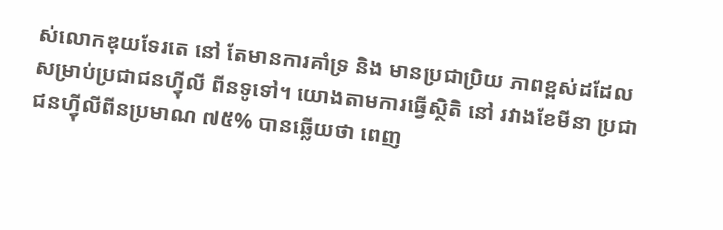ស់លោកឌុយទែរតេ នៅ តែមានការគាំទ្រ និង មានប្រជាប្រិយ ភាពខ្ពស់ដដែល សម្រាប់ប្រជាជនហ្វុីលី ពីនទូទៅ។ យោងតាមការធ្វើស្ថិតិ នៅ រវាងខែមីនា ប្រជាជនហ្វុីលីពីនប្រមាណ ៧៥% បានឆ្លើយថា ពេញ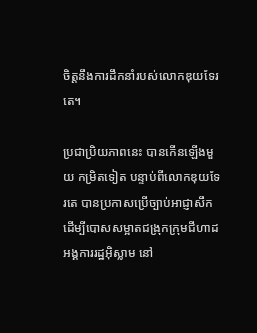ចិត្តនឹងការដឹកនាំរបស់លោកឌុយទែរតេ។

ប្រជាប្រិយភាពនេះ បានកើនឡើងមួយ កម្រិតទៀត បន្ទាប់ពីលោកឌុយទែរតេ បានប្រកាសប្រើច្បាប់អាជ្ញាសឹក ដើម្បីបោសសម្អាតជង្រុកក្រុមជីហាដអង្គការរដ្ឋអ៊ិស្លាម នៅ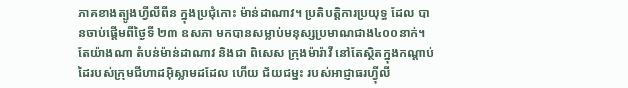ភាគខាងត្បូងហ្វីលីពីន ក្នុងប្រជុំកោះ ម៉ាន់ដាណាវ។ ប្រតិបត្តិការប្រយុទ្ធ ដែល បានចាប់ផ្តើមពីថ្ងៃទី ២៣ ឧសភា មកបានសម្លាប់មនុស្សប្រមាណជាង៤០០នាក់។ តែយ៉ាងណា តំបន់ម៉ាន់ដាណាវ និងជា ពិសេស ក្រុងម៉ារ៉ាវី នៅតែស្ថិតក្នុងកណ្តាប់ដៃរបស់ក្រុមជីហាដអ៊ិស្លាមដដែល ហើយ ជ័យជម្នះ របស់អាជ្ញាធរហ្វុីលី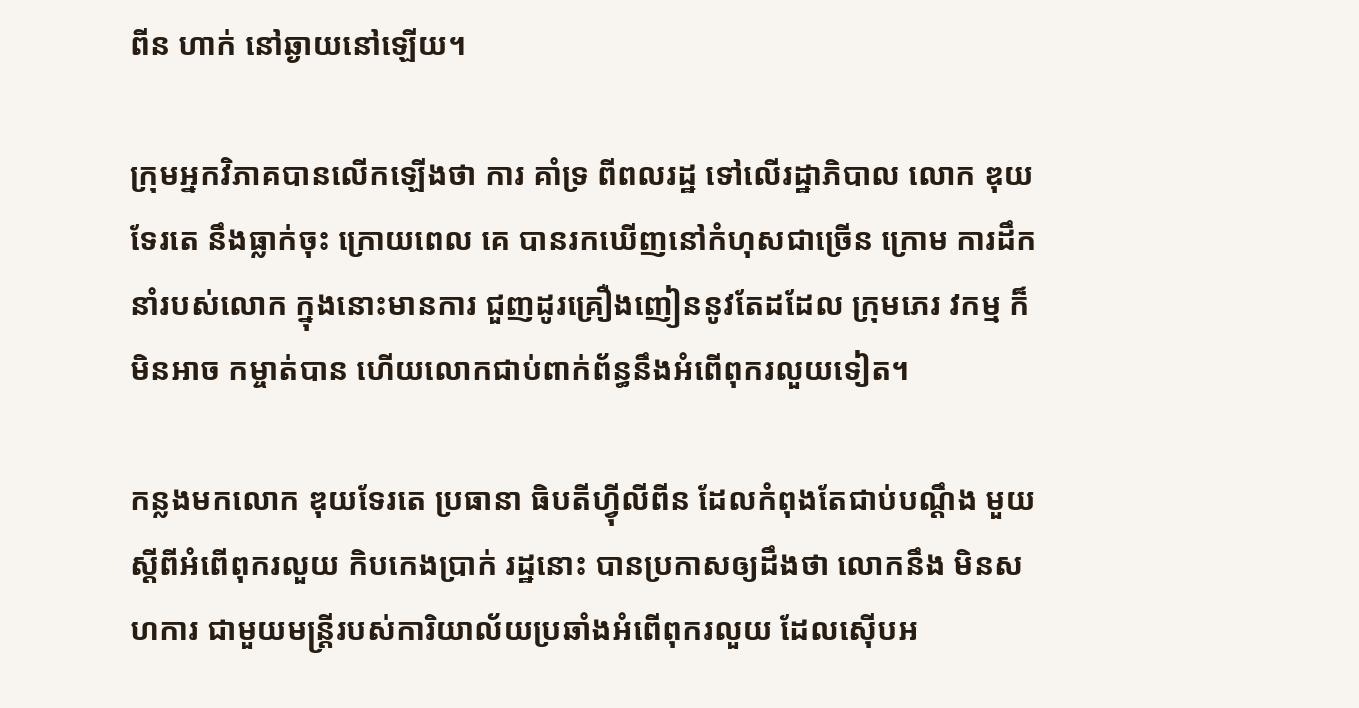ពីន ហាក់ នៅឆ្ងាយនៅឡើយ។

ក្រុមអ្នកវិភាគបានលើកឡើងថា ការ គាំទ្រ ពីពលរដ្ឋ ទៅលើរដ្ឋាភិបាល លោក ឌុយទែរតេ នឹងធ្លាក់ចុះ ក្រោយពេល គេ បានរកឃើញនៅកំហុសជាច្រើន ក្រោម ការដឹកនាំរបស់លោក ក្នុងនោះមានការ ជួញដូរគ្រឿងញៀននូវតែដដែល ក្រុមភេរ វកម្ម ក៏មិនអាច កម្ចាត់បាន ហើយលោកជាប់ពាក់ព័ន្ធនឹងអំពើពុករលួយទៀត។

កន្លងមកលោក ឌុយទែរតេ ប្រធានា ធិបតីហ្វុីលីពីន ដែលកំពុងតែជាប់បណ្តឹង មួយ ស្តីពីអំពើពុករលួយ កិបកេងប្រាក់ រដ្ឋនោះ បានប្រកាសឲ្យដឹងថា លោកនឹង មិនសហការ ជាមួយមន្ត្រីរបស់ការិយាល័យប្រឆាំងអំពើពុករលួយ ដែលស៊ើបអ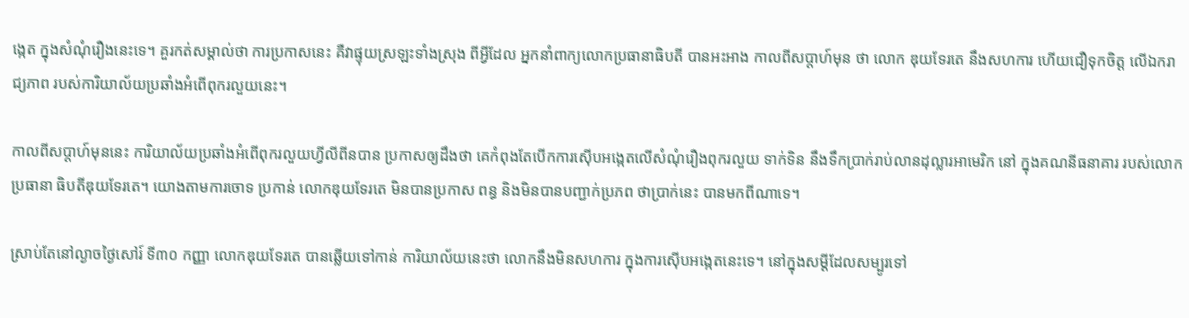ង្កេត ក្នុងសំណុំរឿងនេះទេ។ គួរកត់សម្គាល់ថា ការប្រកាសនេះ គឺវាផ្ទុយស្រឡះទាំងស្រុង ពីអ្វីដែល អ្នកនាំពាក្យលោកប្រធានាធិបតី បានអះអាង កាលពីសប្តាហ៍មុន ថា លោក ឌុយទែរតេ នឹងសហការ ហើយជឿទុកចិត្ត លើឯករាជ្យភាព របស់ការិយាល័យប្រឆាំងអំពើពុករលួយនេះ។

កាលពីសប្តាហ៍មុននេះ ការិយាល័យប្រឆាំងអំពើពុករលួយហ្វីលីពីនបាន ប្រកាសឲ្យដឹងថា គេកំពុងតែបើកការស៊ើបអង្កេតលើសំណុំរឿងពុករលួយ ទាក់ទិន នឹងទឹកប្រាក់រាប់លានដុល្លារអាមេរិក នៅ ក្នុងគណនីធនាគារ របស់លោកប្រធានា ធិបតីឌុយទែរតេ។ យោងតាមការចោទ ប្រកាន់ លោកឌុយទែរតេ មិនបានប្រកាស ពន្ធ និងមិនបានបញ្ជាក់ប្រភព ថាប្រាក់នេះ បានមកពីណាទេ។

ស្រាប់តែនៅល្ងាចថ្ងៃសៅរ៍ ទី៣០ កញ្ញា លោកឌុយទែរតេ បានឆ្លើយទៅកាន់ ការិយាល័យនេះថា លោកនឹងមិនសហការ ក្នុងការស៊ើបអង្កេតនេះទេ។ នៅក្នុងសម្ដីដែលសម្បូរទៅ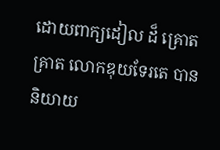ដោយពាក្យដៀល ដ៏ គ្រោតគ្រាត លោកឌុយទែរតេ បាននិយាយ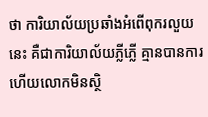ថា ការិយាល័យប្រឆាំងអំពើពុករលួយនេះ គឺជាការិយាល័យភ្លីភ្លើ គ្មានបានការ ហើយលោកមិនស្ថិ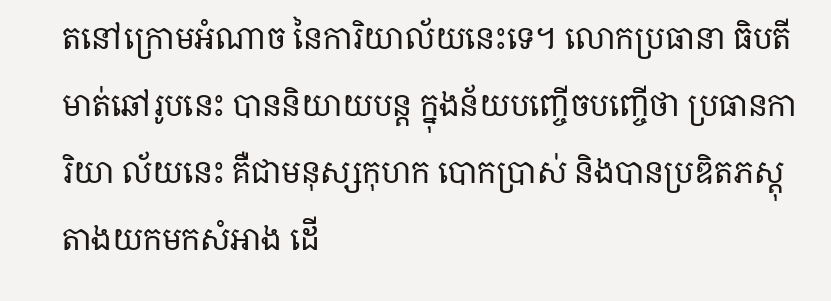តនៅក្រោមអំណាច នៃការិយាល័យនេះទេ។ លោកប្រធានា ធិបតីមាត់ឆៅរូបនេះ បាននិយាយបន្ត ក្នុងន័យបញ្ចើចបញ្ចើថា ប្រធានការិយា ល័យនេះ គឺជាមនុស្សកុហក បោកប្រាស់ និងបានប្រឌិតភស្តុតាងយកមកសំអាង ដើ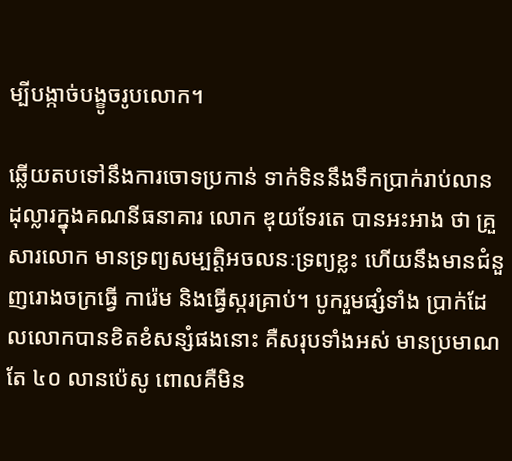ម្បីបង្កាច់បង្ខូចរូបលោក។

ឆ្លើយតបទៅនឹងការចោទប្រកាន់ ទាក់ទិននឹងទឹកប្រាក់រាប់លានដុល្លារក្នុងគណនីធនាគារ លោក ឌុយទែរតេ បានអះអាង ថា គ្រួសារលោក មានទ្រព្យសម្បត្តិអចលនៈទ្រព្យខ្លះ ហើយនឹងមានជំនួញរោងចក្រធ្វើ ការ៉េម និងធ្វើស្ករគ្រាប់។ បូករួមផ្សំទាំង ប្រាក់ដែលលោកបានខិតខំសន្សំផងនោះ គឺសរុបទាំងអស់ មានប្រមាណតែ ៤០ លានប៉េសូ ពោលគឺមិន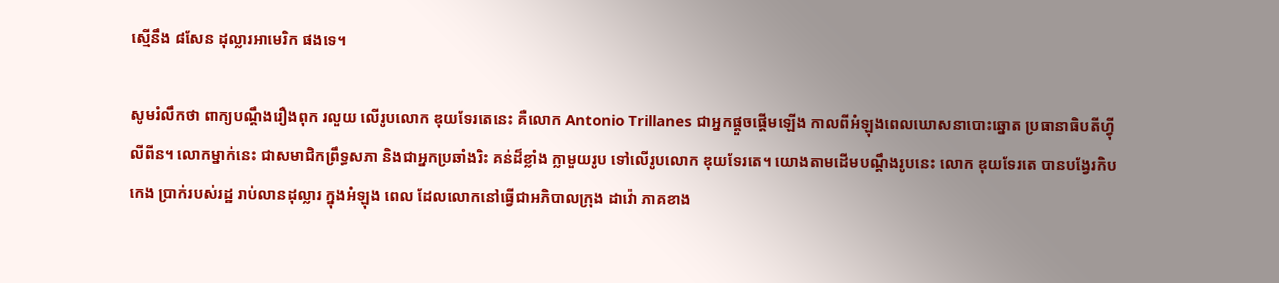ស្មើនឹង ៨សែន ដុល្លារអាមេរិក ផងទេ។

សូមរំលឹកថា ពាក្យបណ្តឹងរឿងពុក រលួយ លើរូបលោក ឌុយទែរតេនេះ គឺលោក Antonio Trillanes ជាអ្នកផ្តួចផ្តើមឡើង កាលពីអំឡុងពេលឃោសនាបោះឆ្នោត ប្រធានាធិបតីហ្វុីលីពីន។ លោកម្នាក់នេះ ជាសមាជិកព្រឹទ្ធសភា និងជាអ្នកប្រឆាំងរិះ គន់ដ៏ខ្លាំង ក្លាមួយរូប ទៅលើរូបលោក ឌុយទែរតេ។ យោងតាមដើមបណ្តឹងរូបនេះ លោក ឌុយទែរតេ បានបង្វែរកិបកេង ប្រាក់របស់រដ្ឋ រាប់លានដុល្លារ ក្នុងអំឡុង ពេល ដែលលោកនៅធ្វើជាអភិបាលក្រុង ដាវ៉ោ ភាគខាង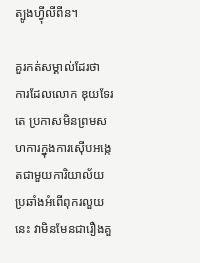ត្បូងហ្វុីលីពីន។

គួរកត់សម្គាល់ដែរថា ការដែលលោក ឌុយទែរតេ ប្រកាសមិនព្រមសហការក្នុងការស៊ើបអង្កេតជាមួយការិយាល័យប្រឆាំងអំពើពុករលួយនេះ វាមិនមែនជារឿងគួ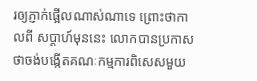រឲ្យភ្ញាក់ផ្អើលណាស់ណាទេ ព្រោះថាកាលពី សប្តាហ៍មុននេះ លោកបានប្រកាសថាចង់បង្កើតគណៈកម្មការពិសេសមួយ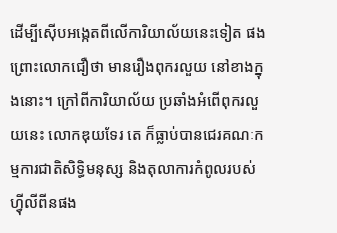ដើម្បីស៊ើបអង្កេតពីលើការិយាល័យនេះទៀត ផង ព្រោះលោកជឿថា មានរឿងពុករលួយ នៅខាងក្នុងនោះ។ ក្រៅពីការិយាល័យ ប្រឆាំងអំពើពុករលួយនេះ លោកឌុយទែរ តេ ក៏ធ្លាប់បានជេរគណៈកម្មការជាតិសិទ្ធិមនុស្ស និងតុលាការកំពូលរបស់ហ្វុីលីពីនផង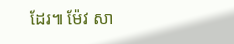ដែរ៕ ម៉ែវ សា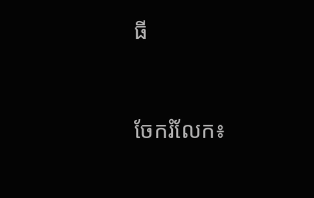ធី


ចែករំលែក៖